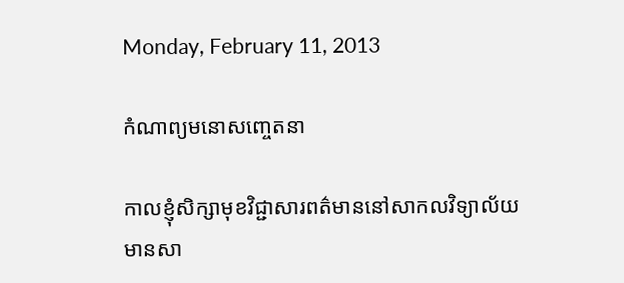Monday, February 11, 2013

កំណាព្យមនោសញ្ចេតនា

កាលខ្ញុំសិក្សាមុខវិជ្ជាសារពត៌មាននៅសាកលវិទ្យាល័យ មានសា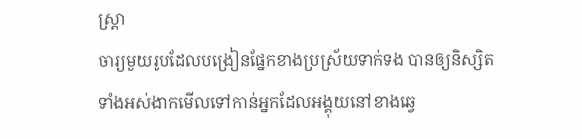ស្ត្រា
ចារ្យមួយរូបដែលបង្រៀនផ្នែកខាងប្រស្រ័យទាក់ទង បានឲ្យនិស្សិត
ទាំងអស់ងាកមើលទៅកាន់អ្នកដែលអង្គុយនៅខាងឆ្វេ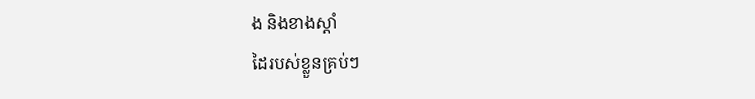ង និងខាងស្តាំ
ដៃរបស់ខ្លួនគ្រប់ៗ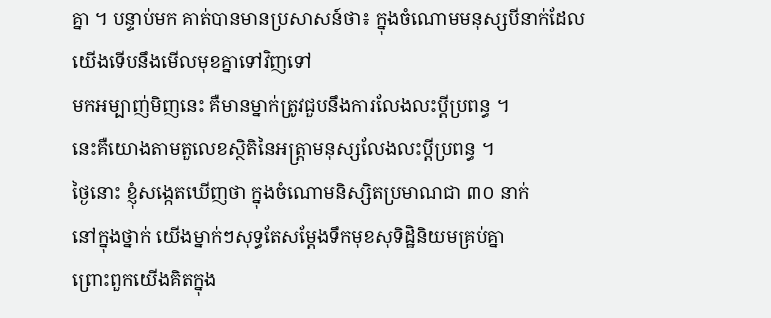គ្នា ។ បន្ទាប់មក គាត់បានមានប្រសាសន៍ថា៖ ក្នុងចំណោមមនុស្សបីនាក់ដែលយើងទើបនឹងមើលមុខគ្នាទៅវិញទៅ
មកអម្បាញ់មិញនេះ គឺមានម្នាក់ត្រូវជួបនឹងការលែងលះប្តីប្រពន្ធ ។
នេះគឺយោងតាមតួលេខស្ថិតិនៃអត្ត្រាមនុស្សលែងលះប្តីប្រពន្ធ ។
ថ្ងៃនោះ ខ្ញុំសង្កេតឃើញថា ក្នុងចំណោមនិស្សិតប្រមាណជា ៣០ នាក់
នៅក្នុងថ្នាក់ យើងម្នាក់ៗសុទ្ធតែសម្តែងទឹកមុខសុទិដ្ឋិនិយមគ្រប់គ្នា
ព្រោះពួកយើងគិតក្នុង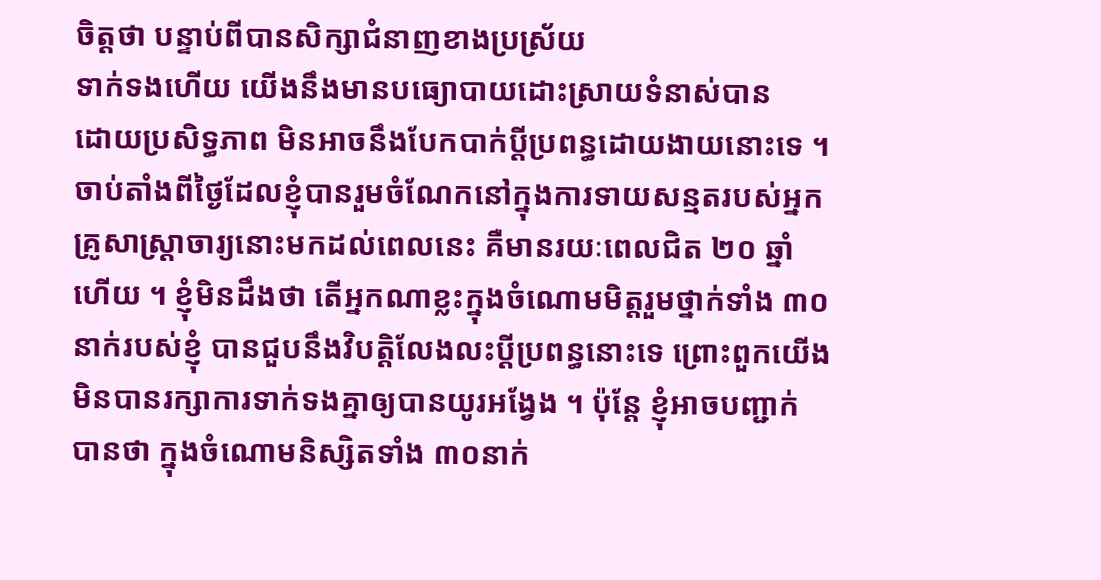ចិត្តថា បន្ទាប់ពីបានសិក្សាជំនាញខាងប្រស្រ័យ
ទាក់ទងហើយ យើងនឹងមានបធ្យោបាយដោះស្រាយទំនាស់បាន
ដោយប្រសិទ្ធភាព មិនអាចនឹងបែកបាក់ប្តីប្រពន្ធដោយងាយនោះទេ ។
ចាប់តាំងពីថ្ងៃដែលខ្ញុំបានរួមចំណែកនៅក្នុងការទាយសន្មតរបស់អ្នក
គ្រូសាស្ត្រាចារ្យនោះមកដល់ពេលនេះ គឺមានរយៈពេលជិត ២០ ឆ្នាំ
ហើយ ។ ខ្ញុំមិនដឹងថា តើអ្នកណាខ្លះក្នុងចំណោមមិត្តរួមថ្នាក់ទាំង ៣០
នាក់របស់ខ្ញុំ បានជួបនឹងវិបត្តិលែងលះប្តីប្រពន្ធនោះទេ ព្រោះពួកយើង
មិនបានរក្សាការទាក់ទងគ្នាឲ្យបានយូរអង្វែង ។ ប៉ុន្តែ ខ្ញុំអាចបញ្ជាក់
បានថា ក្នុងចំណោមនិស្សិតទាំង ៣០នាក់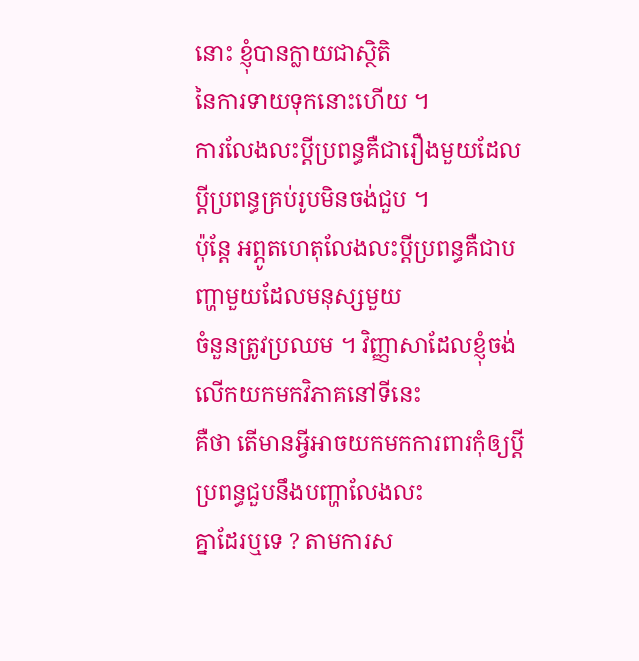នោះ ខ្ញុំបានក្លាយជាស្ថិតិ
នៃការទាយទុកនោះហើយ ។
ការលែងលះប្តីប្រពន្ធគឺជារឿងមួយដែលប្តីប្រពន្ធគ្រប់រូបមិនចង់ជួប ។
ប៉ុន្តែ អព្ភូតហេតុលែងលះប្តីប្រពន្ធគឺជាបញ្ហាមួយដែលមនុស្សមួយ
ចំនួនត្រូវប្រឈម ។ វិញ្ញាសាដែលខ្ញុំចង់លើកយកមកវិភាគនៅទីនេះ
គឺថា តើមានអ្វីអាចយកមកការពារកុំឲ្យប្តីប្រពន្ធជួបនឹងបញ្ហាលែងលះ
គ្នាដែរឬទេ ? តាមការស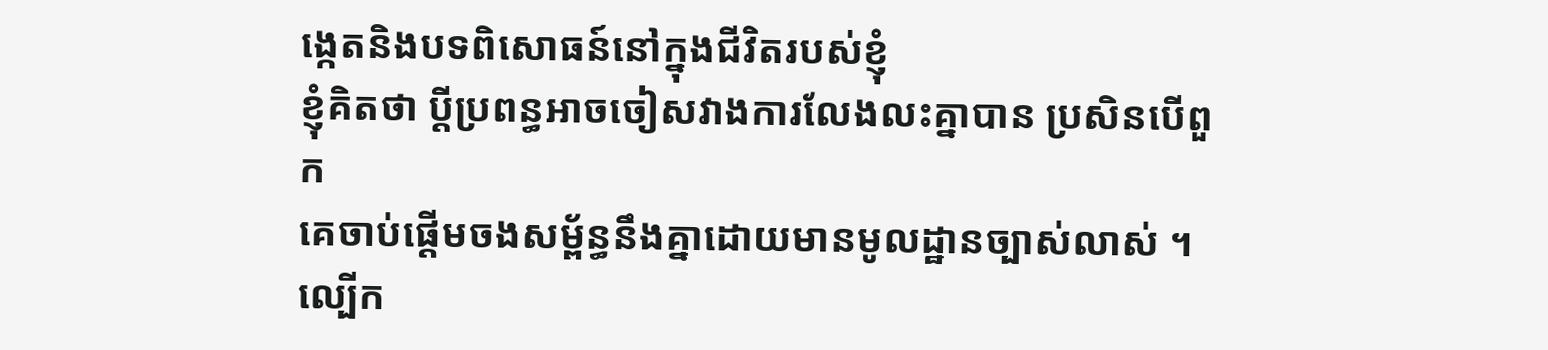ង្កេតនិងបទពិសោធន៍នៅក្នុងជីវិតរបស់ខ្ញុំ
ខ្ញុំគិតថា ប្តីប្រពន្ធអាចចៀសវាងការលែងលះគ្នាបាន ប្រសិនបើពួក
គេចាប់ផ្តើមចងសម្ព័ន្ធនឹងគ្នាដោយមានមូលដ្ឋានច្បាស់លាស់ ។
ល្បើក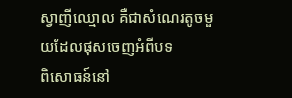ស្វាញីឈ្មោល គឺជាសំណេរតូចមួយដែលផុសចេញអំពីបទ
ពិសោធន៍នៅ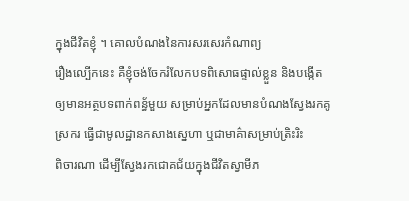ក្នុងជីវិតខ្ញុំ ។ គោលបំណងនៃការសរសេរកំណាព្យ
រឿងល្បើកនេះ គឺខ្ញុំចង់ចែករំលែកបទពិសោធផ្ទាល់ខ្លួន និងបង្កើត
ឲ្យមានអត្ថបទពាក់ពន័្ធមួយ សម្រាប់អ្នកដែលមានបំណងស្វែងរកគូ
ស្រករ ធ្វើជាមូលដ្ឋានកសាងស្នេហា ឬជាមាគ៌ាសម្រាប់ត្រិះរិះ
ពិចារណា ដើម្បីស្វែងរកជោគជ័យក្នុងជីវិតស្វាមីភ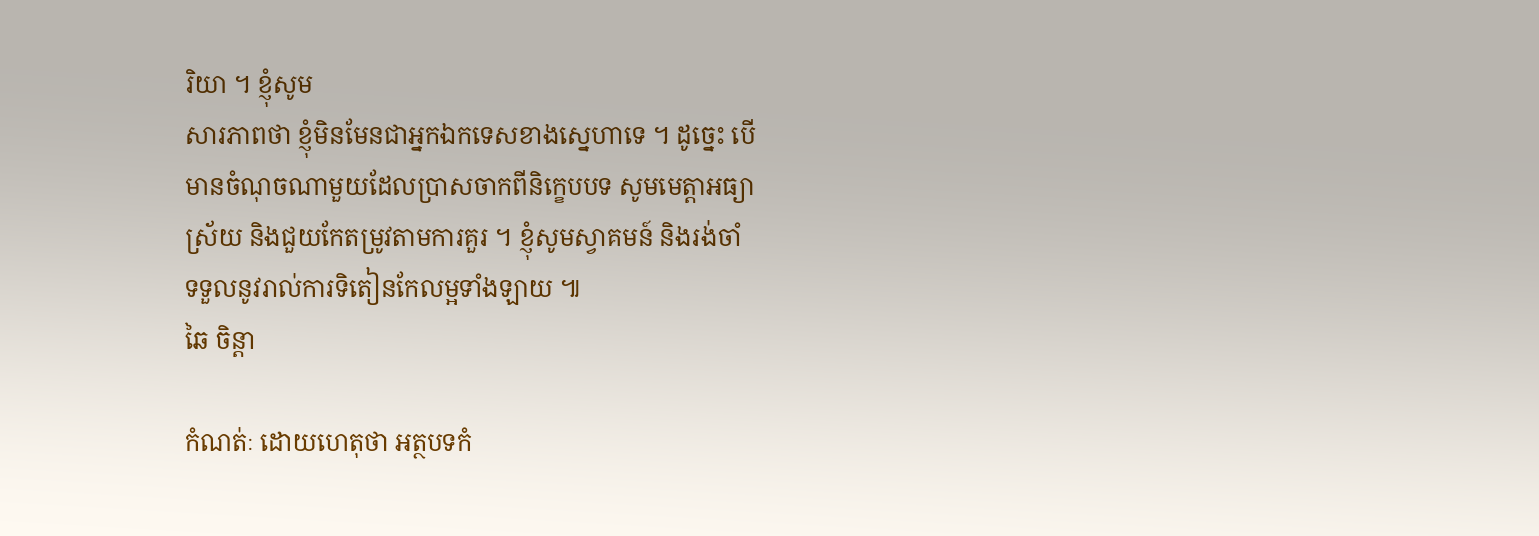រិយា ។ ខ្ញុំសូម
សារភាពថា ខ្ញុំមិនមែនជាអ្នកឯកទេសខាងស្នេហាទេ ។ ដូច្នេះ បើ
មានចំណុចណាមួយដែលប្រាសចាកពីនិក្ខេបបទ សូមមេត្តាអធ្យា
ស្រ័យ និងជួយកែតម្រូវតាមការគួរ ។ ខ្ញុំសូមស្វាគមន៍ និងរង់ចាំ
ទទួលនូវរាល់ការទិតៀនកែលម្អទាំងឡាយ ៕
ឆៃ ចិន្តា

កំណត់ៈ ដោយហេតុថា អត្ថបទកំ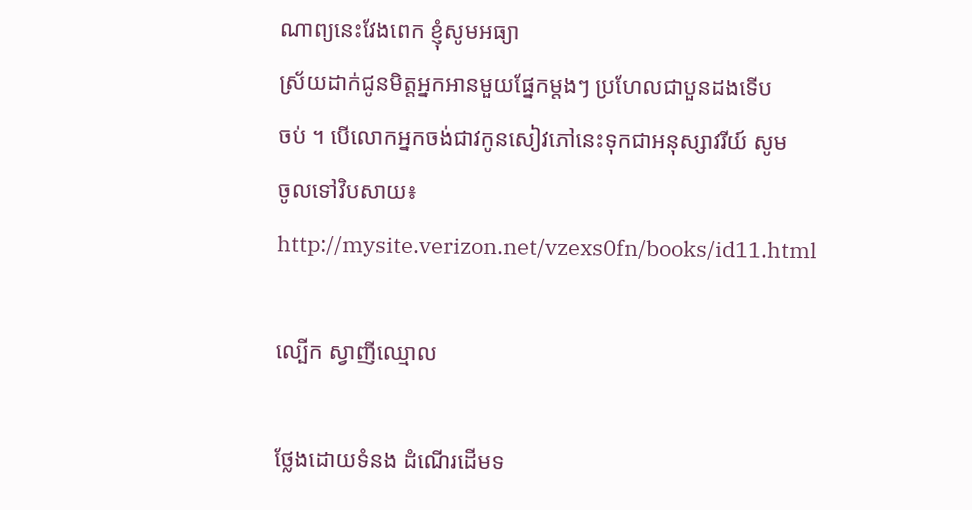ណាព្យនេះវែងពេក ខ្ញុំសូមអធ្យា
ស្រ័យដាក់ជូនមិត្តអ្នកអានមួយផ្នែកម្តងៗ ប្រហែលជាបួនដងទើប
ចប់ ។ បើលោកអ្នកចង់ជាវកូនសៀវភៅនេះទុកជាអនុស្សាវរីយ៍ សូម
ចូលទៅវិបសាយ៖
http://mysite.verizon.net/vzexs0fn/books/id11.html

ល្បើក ស្វាញីឈ្មោល

ថ្លែងដោយទំនង ដំណើរដើមទ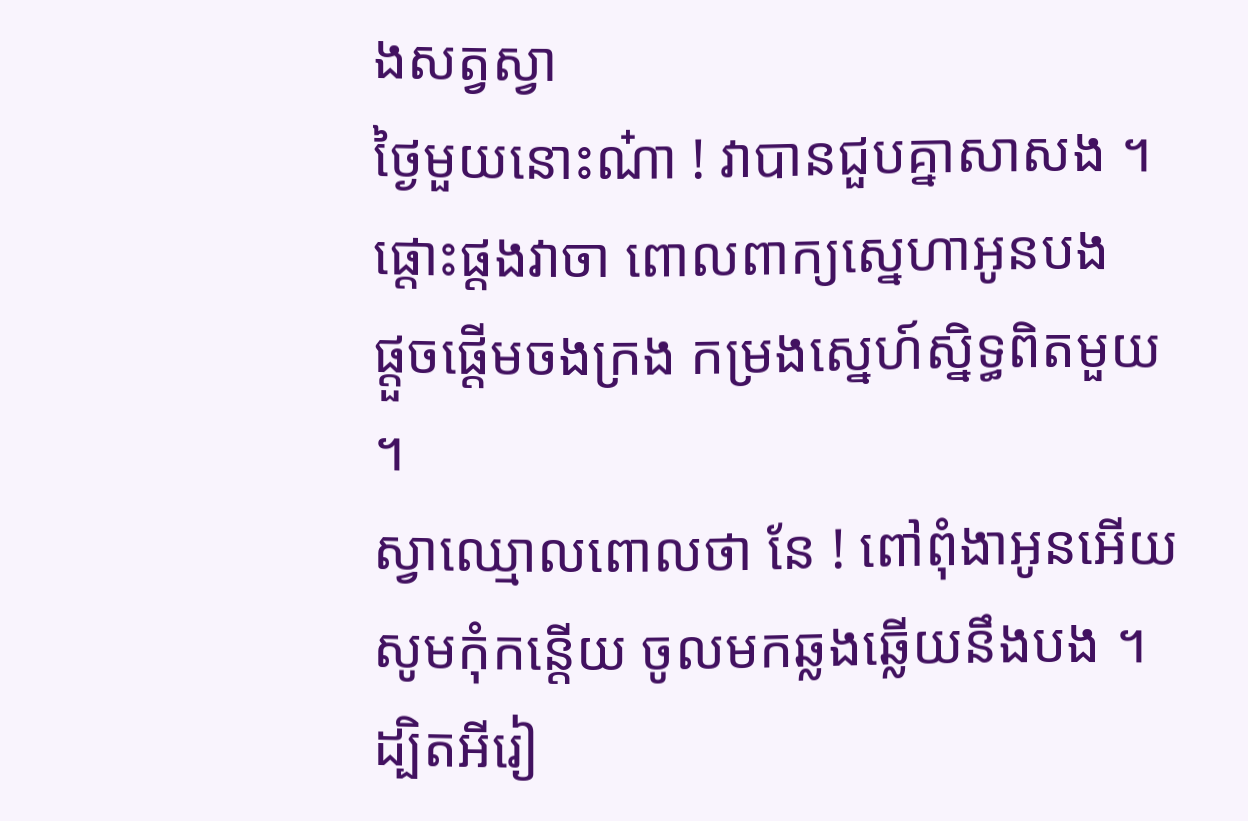ងសត្វស្វា
ថ្ងៃមួយនោះណ៎ា ! វាបានជួបគ្នាសាសង ។
ផ្តោះផ្តងវាចា ពោលពាក្យស្នេហាអូនបង
ផ្តួចផ្តើមចងក្រង កម្រងស្នេហ៍ស្និទ្ធពិតមួយ ។
ស្វាឈ្មោលពោលថា នែ ! ពៅពុំងាអូនអើយ
សូមកុំកន្តើយ ចូលមកឆ្លងឆ្លើយនឹងបង ។
ដ្បិតអីរៀ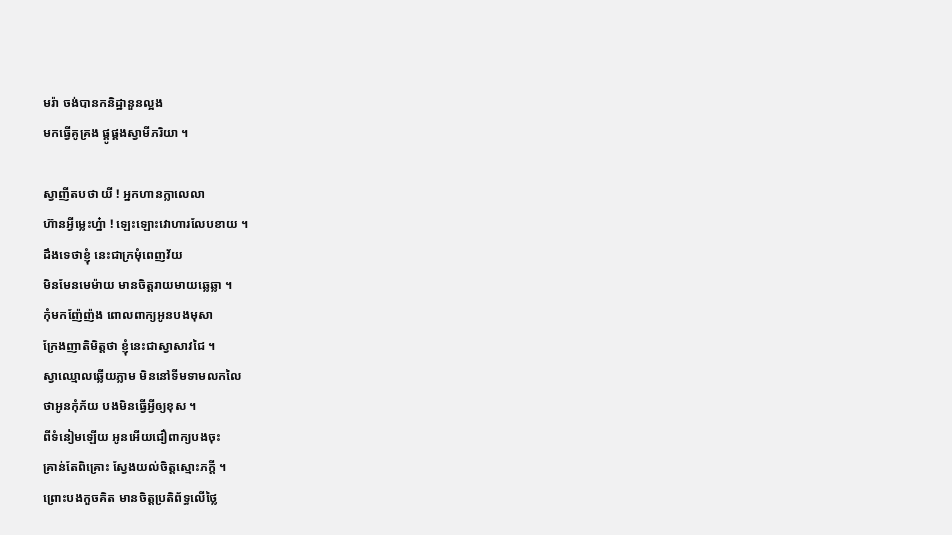មរ៉ា ចង់បានកនិដ្ឋានួនល្អង
មកធ្វើគូគ្រង ផ្គូផ្គងស្វាមីភរិយា ។

ស្វាញីតបថា យី ! អ្នកហានក្លាលេលា
ហ៊ានអ្វីម្លេះហ្ន៎ា ! ឡេះឡោះវោហារលែបខាយ ។
ដឹងទេថាខ្ញុំ នេះជាក្រមុំពេញវ័យ
មិនមែនមេម៉ាយ មានចិត្តរាយមាយឆ្លេឆ្លា ។
កុំមកញ៉ែញ៉ង ពោលពាក្យអូនបងមុសា
ក្រែងញាតិមិត្តថា ខ្ញុំនេះជាស្វាសាវជៃ ។
ស្វាឈ្មោលឆ្លើយភ្លាម មិននៅទីមទាមលកលៃ
ថាអូនកុំភ័យ បងមិនធ្វើអ្វីឲ្យខុស ។
ពីទំនៀមឡើយ អូនអើយជឿពាក្យបងចុះ
គ្រាន់តែពិគ្រោះ ស្វែងយល់ចិត្តស្មោះភក្តី ។
ព្រោះបងកួចគិត មានចិត្តប្រតិព័ទ្ធលើថ្លៃ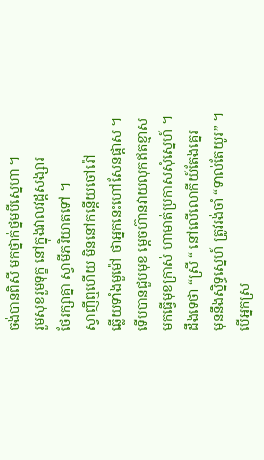ចង់បានពិសី មកថ្នាក់ថ្នមបីស្នេហា ។
រួមសុខរួមទុក្ខ នៅក្នុងវាលវដ្តសង្សារ
ថែរក្សាគ្នា ស្វាមីភរិយាតទៅ ។
ស្វាញីឮហើយ មិននៅកន្តើយចៅរ៉ៅ
ឆ្លើយទាំងមួម៉ៅ ថាអ្នកនេះហៅសែនផ្តាស ។
ទើបបានជួបមុខ ម្តេចហ៊ានវាយលុកឥតខ្មាស
មកធ្វើមុខក្រាស់ ហាមាត់ប្រកាសសុំស្នេហ៍ ។
ដឹងទេថា “ស្រី “ នៅលើលោកីយ៍តែងគ្នេរ
មុននឹងស្និទ្ធស្នេហ៍ ត្រូវរង់ចាំ “ទាល់តែយូរ” ។
បើអ្នកស្រ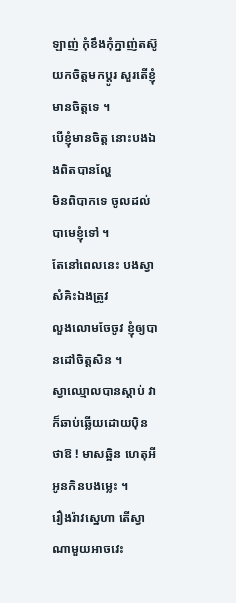ឡាញ់ កុំខឹងកុំក្នាញ់តស៊ូ
យកចិត្តមកប្តូរ សួរតើខ្ញុំមានចិត្តទេ ។
បើខ្ញុំមានចិត្ត នោះបងឯងពិតបានល្ហែ
មិនពិបាកទេ ចូលដល់បាមេខ្ញុំទៅ ។
តែនៅពេលនេះ បងស្វាសំគិះឯងត្រូវ
លួងលោមចែចូវ ខ្ញុំឲ្យបានដៅចិត្តសិន ។
ស្វាឈ្មោលបានស្តាប់ វាក៏ឆាប់ឆ្លើយដោយប៉ិន
ថាឱ ! មាសឆ្អិន ហេតុអីអូនកិនបងម្លេះ ។
រឿងរ៉ាវស្នេហា តើស្វាណាមួយអាចវេះ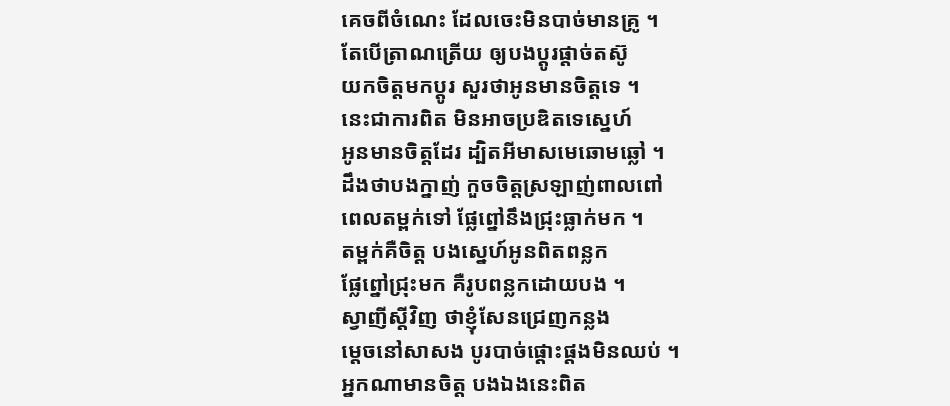គេចពីចំណេះ ដែលចេះមិនបាច់មានគ្រូ ។
តែបើត្រាណត្រើយ ឲ្យបងប្តូរផ្តាច់តស៊ូ
យកចិត្តមកប្តូរ សួរថាអូនមានចិត្តទេ ។
នេះជាការពិត មិនអាចប្រឌិតទេស្នេហ៍
អូនមានចិត្តដែរ ដ្បិតអីមាសមេឆោមឆ្លៅ ។
ដឹងថាបងក្នាញ់ កួចចិត្តស្រឡាញ់ពាលពៅ
ពេលតម្ពក់ទៅ ផ្លែព្នៅនឹងជ្រុះធ្លាក់មក ។
តម្ពក់គឺចិត្ត បងស្នេហ៍អូនពិតពន្លក
ផ្លែព្នៅជ្រុះមក គឺរូបពន្លកដោយបង ។
ស្វាញីស្តីវិញ ថាខ្ញុំសែនជ្រេញកន្លង
ម្តេចនៅសាសង បូរបាច់ផ្តោះផ្តងមិនឈប់ ។
អ្នកណាមានចិត្ត បងឯងនេះពិត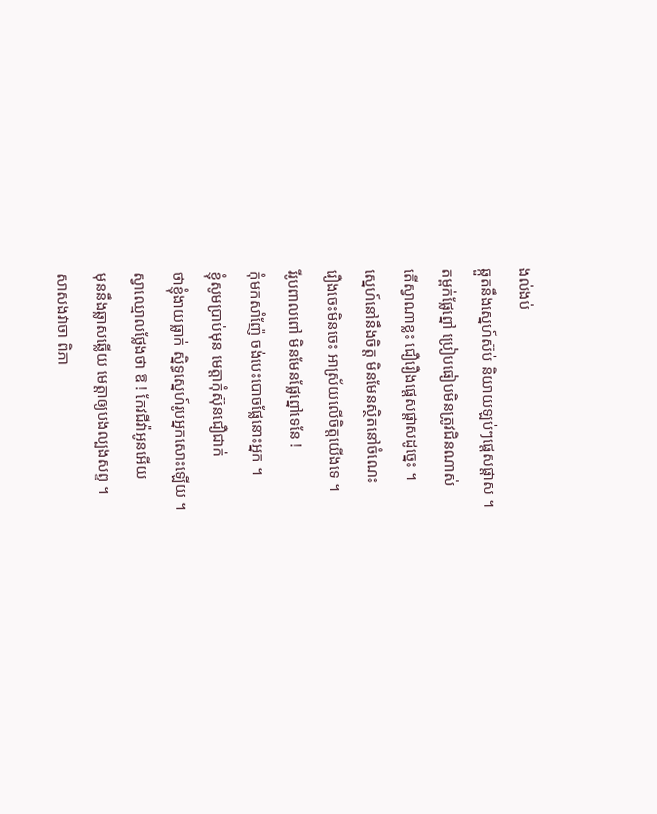ងល់ងប់
ឆ្កួតនឹងស្នេហ៍ស៊ប់ និយាយឡប់ៗផ្តេសផ្តាស ។
តម្ពក់ផ្លែព្នៅ ប្រៀបធៀបមិនត្រូវជិនណាស់
តើស្វាណាខ្លះ ជឿរឿងផ្តេសផ្តាសដូច្នេះ ។
ស្នេហ៍នៅនឹងចិត្ត មិនមែនស្ថិតនៅចំណេះ
រឿងចេះមិនចេះ អាស្រ័យលើចិត្តយើងទេ ។
រីរូបពាលពៅ មិនមែនផ្លែព្នៅទេនែ !
កុំមកសាំញ៉ែ ចង់បេះបោចផ្លែនោះអ្នក ។
ខ្ញុំសូមប្រាប់មុន មេត្តាកុំស៊ុនជឿជាក់
ថាខ្ញុំងាយធ្លាក់ ស្និទ្ធស្នេហ៍រូបអ្នកសោះឡើយ ។
ស្វាឈ្មោលថ្លែងថា ឱ ! កែវជីវ៉ាអូនអើយ
មុននឹងឆ្លាសឆ្លើយ មេត្តាឲ្យបងល្បងសព្ទ ។
សាសងវាចា ពិភា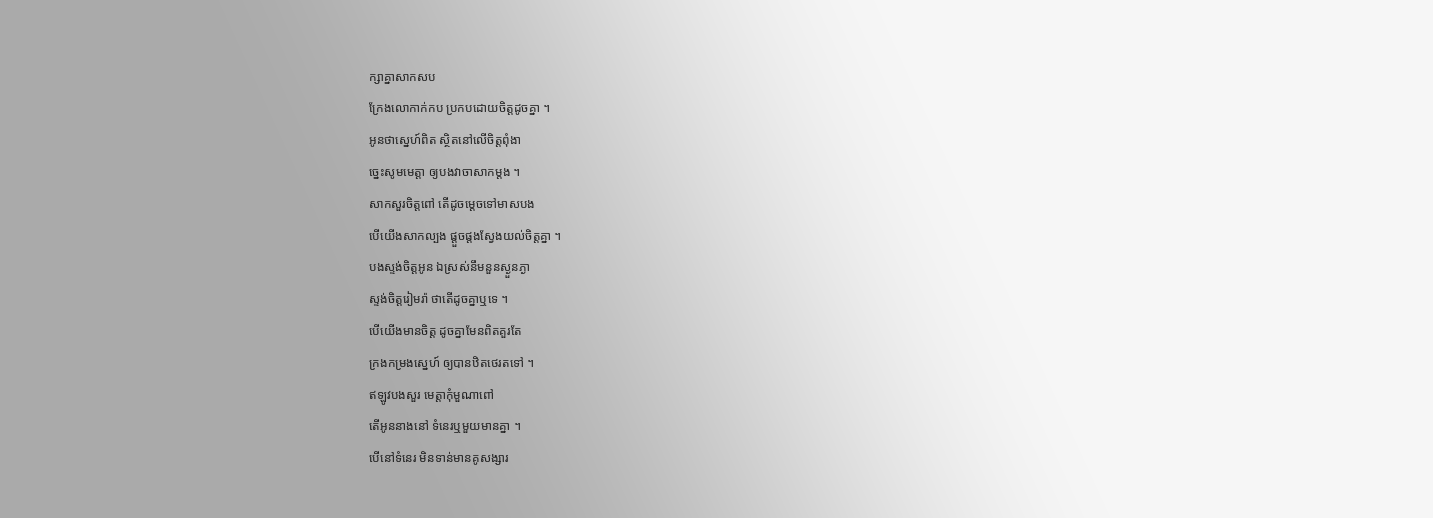ក្សាគ្នាសាកសប
ក្រែងលោកាក់កប ប្រកបដោយចិត្តដូចគ្នា ។
អូនថាស្នេហ៍ពិត ស្ថិតនៅលើចិត្តពុំងា
ច្នេះសូមមេត្តា ឲ្យបងវាចាសាកម្តង ។
សាកសួរចិត្តពៅ តើដូចម្តេចទៅមាសបង
បើយើងសាកល្បង ផ្តួចផ្តងស្វែងយល់ចិត្តគ្នា ។
បងស្ទង់ចិត្តអូន ឯស្រស់នឹមនួនស្ងួនភ្ងា
ស្ទង់ចិត្តរៀមរ៉ា ថាតើដូចគ្នាឬទេ ។
បើយើងមានចិត្ត ដូចគ្នាមែនពិតគួរតែ
ក្រងកម្រងស្នេហ៍ ឲ្យបានឋិតថេរតទៅ ។
ឥឡូវបងសួរ មេត្តាកុំមួណាពៅ
តើអូននាងនៅ ទំនេរឬមួយមានគ្នា ។
បើនៅទំនេរ មិនទាន់មានគូសង្សារ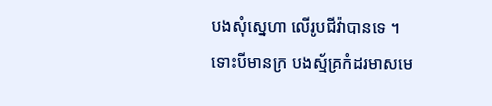បងសុំស្នេហា លើរូបជីវ៉ាបានទេ ។
ទោះបីមានក្រ បងស្ម័គ្រកំដរមាសមេ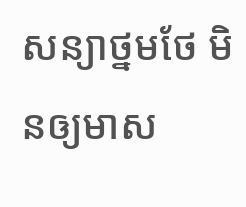សន្យាថ្នមថែ មិនឲ្យមាស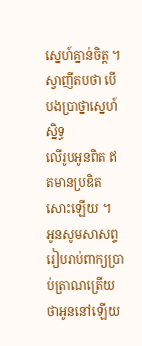ស្នេហ៍គ្នាន់ចិត្ត ។
ស្វាញីតបថា បើបងប្រាថ្នាស្នេហ៍ស្និទ្ធ
លើរូបអូនពិត ឥតមានប្រឌិតសោះឡើយ ។
អូនសូមសាសព្ទ រៀបរាប់ពាក្យប្រាប់ត្រាណត្រើយ
ថាអូននៅឡើយ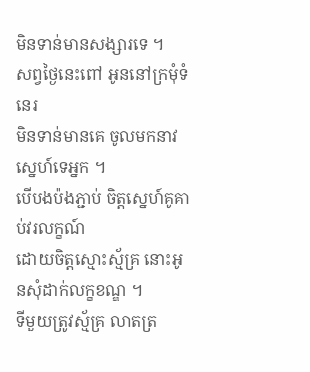មិនទាន់មានសង្សារទេ ។
សព្វថ្ងៃនេះពៅ អូននៅក្រមុំទំនេរ
មិនទាន់មានគេ ចូលមកនាវស្នេហ៍ទេអ្នក ។
បើបងប៉ងភ្ជាប់ ចិត្តស្នេហ៍គូគាប់វរលក្ខណ៍
ដោយចិត្តស្មោះស្ម័គ្រ នោះអូនសុំដាក់លក្ខខណ្ឌ ។
ទីមួយត្រូវស្ម័គ្រ លាតត្រ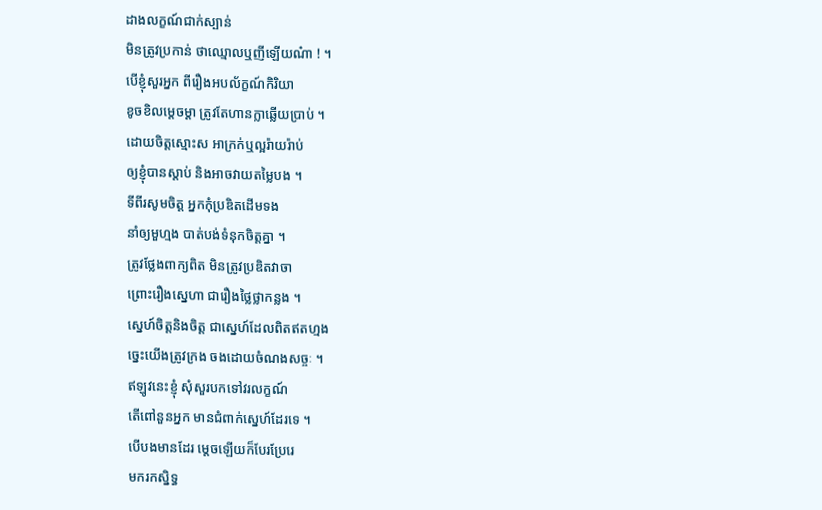ដាងលក្ខណ៍ជាក់ស្បាន់
មិនត្រូវប្រកាន់ ថាឈ្មោលឬញីឡើយណ៎ា ! ។
បើខ្ញុំសួរអ្នក ពីរឿងអបល័ក្ខណ៍កិរិយា
ខូចខិលម្តេចម្តា ត្រូវតែហានក្លាឆ្លើយប្រាប់ ។
ដោយចិត្តស្មោះស អាក្រក់ឬល្អរ៉ាយរ៉ាប់
ឲ្យខ្ញុំបានស្តាប់ និងអាចវាយតម្លៃបង ។
ទីពីរសូមចិត្ត អ្នកកុំប្រឌិតដើមទង
នាំឲ្យមួហ្មង បាត់បង់ទំនុកចិត្តគ្នា ។
ត្រូវថ្លែងពាក្យពិត មិនត្រូវប្រឌិតវាចា
ព្រោះរឿងស្នេហា ជារឿងថ្លៃថ្លាកន្លង ។
ស្នេហ៍ចិត្តនិងចិត្ត ជាស្នេហ៍ដែលពិតឥតហ្មង
ច្នេះយើងត្រូវក្រង ចងដោយចំណងសច្ចៈ ។
ឥឡូវនេះខ្ញុំ សុំសួរបកទៅវរលក្ខណ៍
តើពៅនួនអ្នក មានជំពាក់ស្នេហ៍ដែរទេ ។
បើបងមានដែរ ម្តេចឡើយក៏បែរប្រែរេ
មករកស្និទ្ធ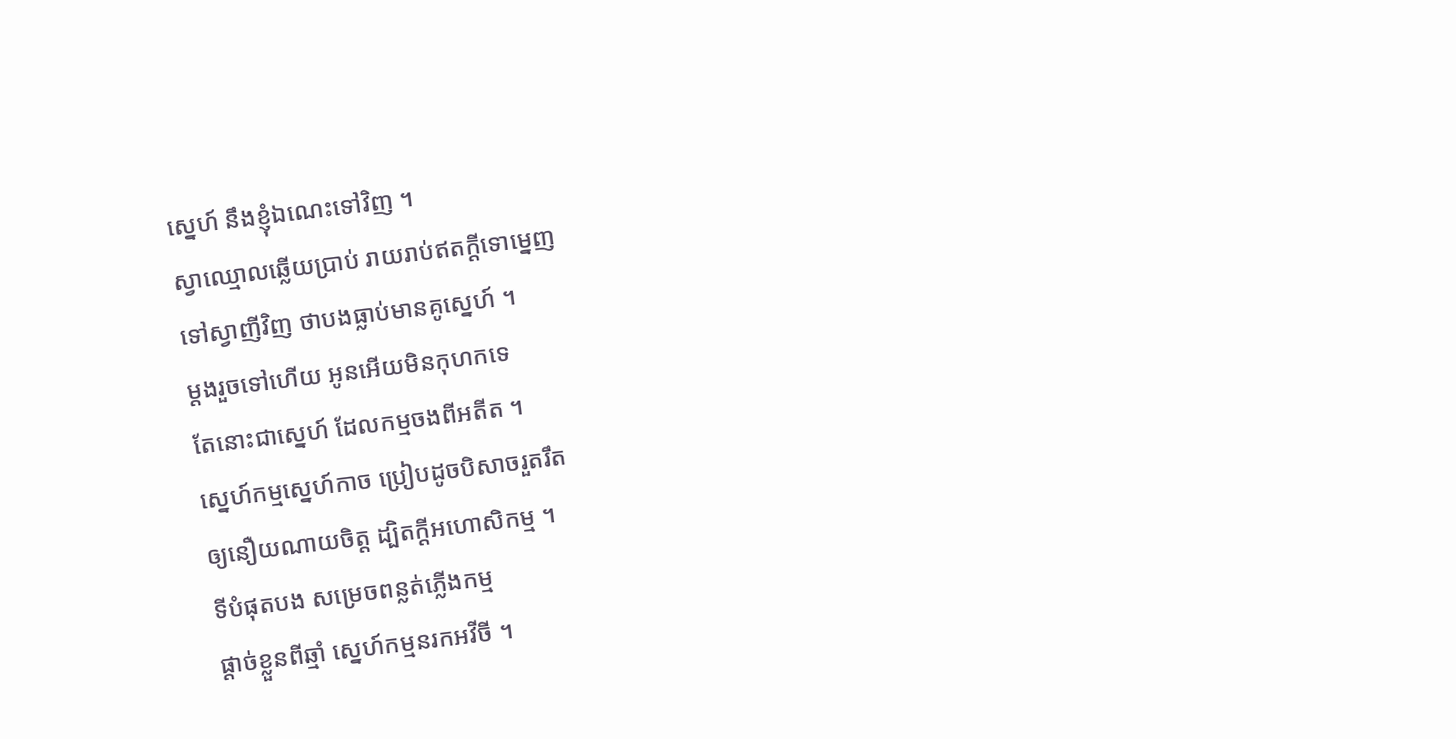ស្នេហ៍ នឹងខ្ញុំឯណេះទៅវិញ ។
ស្វាឈ្មោលឆ្លើយប្រាប់ រាយរាប់ឥតក្តីទោម្នេញ
ទៅស្វាញីវិញ ថាបងធ្លាប់មានគូសេ្នហ៍ ។
ម្តងរួចទៅហើយ អូនអើយមិនកុហកទេ
តែនោះជាស្នេហ៍ ដែលកម្មចងពីអតីត ។
ស្នេហ៍កម្មស្នេហ៍កាច ប្រៀបដូចបិសាចរួតរឹត
ឲ្យនឿយណាយចិត្ត ដ្បិតក្តីអហោសិកម្ម ។
ទីបំផុតបង សម្រេចពន្លត់ភ្លើងកម្ម
ផ្តាច់ខ្លួនពីឆ្មាំ ស្នេហ៍កម្មនរកអវីចី ។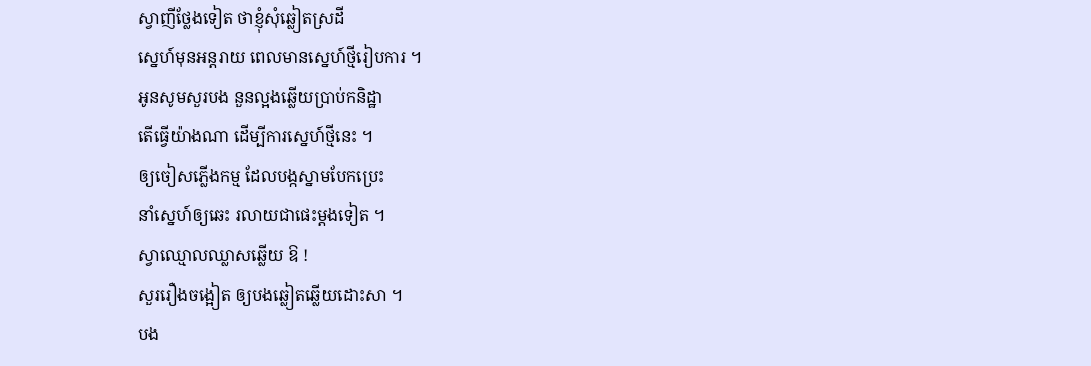ស្វាញីថ្លែងទៀត ថាខ្ញុំសុំឆ្លៀតស្រដី
ស្នេហ៍មុនអន្តរាយ ពេលមានស្នេហ៍ថ្មីរៀបការ ។
អូនសូមសួរបង នួនល្អងឆ្លើយប្រាប់កនិដ្ឋា
តើធ្វើយ៉ាងណា ដើម្បីការស្នេហ៍ថ្មីនេះ ។
ឲ្យចៀសភ្លើងកម្ម ដែលបង្កស្នាមបែកប្រេះ
នាំស្នេហ៍ឲ្យឆេះ រលាយជាផេះម្តងទៀត ។
ស្វាឈ្មោលឈ្លាសឆ្លើយ ឱ !
សួររឿងចង្អៀត ឲ្យបងឆ្លៀតឆ្លើយដោះសា ។
បង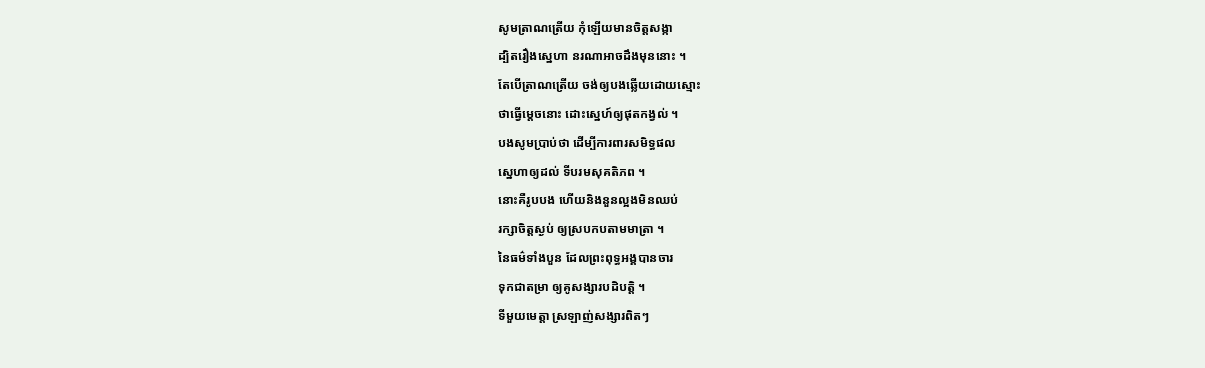សូមត្រាណត្រើយ កុំឡើយមានចិត្តសង្កា
ដ្បិតរឿងស្នេហា នរណាអាចដឹងមុននោះ ។
តែបើត្រាណត្រើយ ចង់ឲ្យបងឆ្លើយដោយស្មោះ
ថាធ្វើម្តេចនោះ ដោះស្នេហ៍ឲ្យផុតកង្វល់ ។
បងសូមប្រាប់ថា ដើម្បីការពារសមិទ្ធផល
ស្នេហាឲ្យដល់ ទីបរមសុគតិភព ។
នោះគឺរូបបង ហើយនិងនួនល្អងមិនឈប់
រក្សាចិត្តស្ងប់ ឲ្យស្របកបតាមមាត្រា ។
នៃធម៌ទាំងបួន ដែលព្រះពុទ្ធអង្គបានចារ
ទុកជាតម្រា ឲ្យគូសង្សារបដិបត្តិ ។
ទីមួយមេត្តា ស្រឡាញ់សង្សារពិតៗ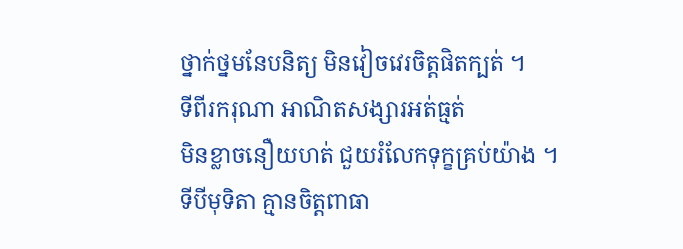ថ្នាក់ថ្នមនែបនិត្យ មិនវៀចវេរចិត្តផិតក្បត់ ។
ទីពីរករុណា អាណិតសង្សារអត់ធ្មត់
មិនខ្លាចនឿយហត់ ជួយរំលែកទុក្ខគ្រប់យ៉ាង ។
ទីបីមុទិតា គ្មានចិត្តពាធា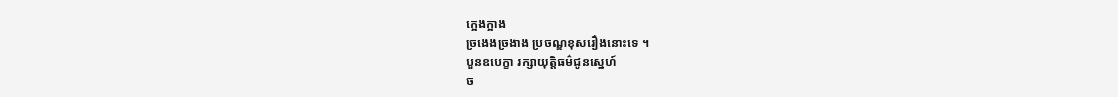ក្អេងក្អាង
ច្រងេងច្រងាង ប្រចណ្ឌខុសរឿងនោះទេ ។
បួនឧបេក្ខា រក្សាយុត្តិធម៌ជូនស្នេហ៍
ច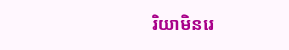រិយាមិនរេ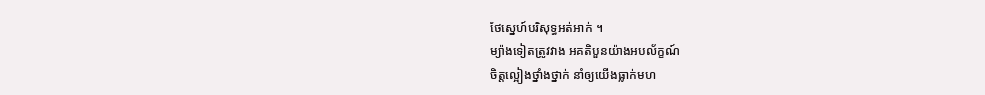ថែស្នេហ៍បរិសុទ្ធអត់អាក់ ។
ម្យ៉ាងទៀតត្រូវវាង អគតិបួនយ៉ាងអបល័ក្ខណ៍
ចិត្តល្អៀងថ្នាំងថ្នាក់ នាំឲ្យយើងធ្លាក់មហ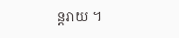ន្តរាយ ។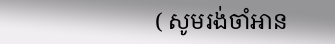( សូមរង់ចាំអាន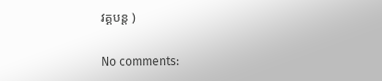វគ្គបន្ត )

No comments: